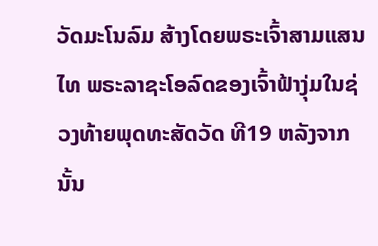ວັດມະໂນລົມ ສ້າງໂດຍພຣະເຈົ້າສາມແສນໄທ ພຣະລາຊະໂອລົດຂອງເຈົ້າຟ້າງຸ່ມໃນຊ່ວງທ້າຍພຸດທະສັດວັດ ທີ19 ຫລັງຈາກນັ້ນ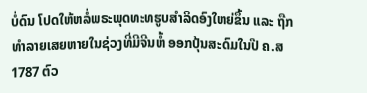ບໍ່ດົນ ໂປດໃຫ້ຫລໍ່ພຣະພຸດທະທຮູບສຳລິດອົງໃຫຍ່ຂຶ້ນ ແລະ ຖືກທຳລາຍເສຍຫາຍໃນຊ່ວງທີ່ມີຈີນຫໍ້ ອອກປຸ້ນສະດົມໃນປີ ຄ.ສ 1787 ຕົວ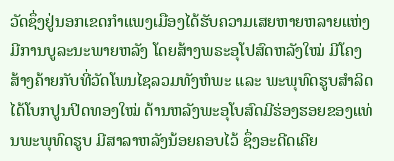ວັດຊຶ່ງຢູ່ນອກເຂດກຳແພງເມືອງໄດ້ຮັບຄວາມເສຍຫາຍຫລາຍແຫ່ງມີການບູລະນະພາຍຫລັງ ໂດຍສ້າງພຣະອຸໂປສົດຫລັງໃໝ່ ມີໂຄງສ້າງຄ້າຍກັບທີ່ວັດໂພນໄຊລວມທັງຫໍພະ ແລະ ພະພຸທົດຮູບສຳລິດໄດ້ໂບກປູນປິດທອງໃໝ່ ດ້ານຫລັງພະອຸໂບສົດມີຮ່ອງຮອຍຂອງແທ່ນພະພຸທົດຮູບ ມີສາລາຫລັງນ້ອຍຄອບໄວ້ ຊຶ່ງອະດີດເຄີຍ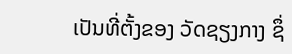ເປັນທີ່ຕັ້ງຂອງ ວັດຊຽງກາງ ຊຶ່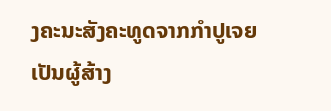ງຄະນະສັງຄະທູດຈາກກຳປູເຈຍ ເປັນຜູ້ສ້າງ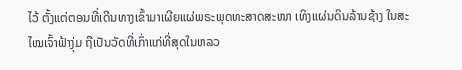ໄວ້ ຕັ້ງແຕ່ຕອນທີ່ເດີນທາງເຂົ້າມາເຜີຍແຜ່ພຣະພຸດທະສາດສະໜາ ເທິງແຜ່ນດິນລ້ານຊ້າງ ໃນສະໄໝເຈົ້າຟ້າງຸ່ມ ຖືເປັນວັດທີ່ເກົ່າແກ່ທີ່ສຸດໃນຫລວ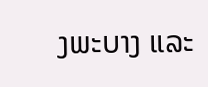ງພະບາງ ແລະ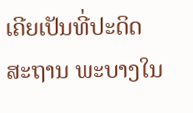ເຄີຍເປັນທີ່ປະດິດສະຖານ ພະບາງໃນ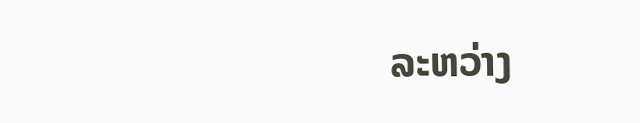ລະຫວ່າງ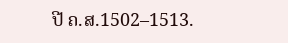ປີ ຄ.ສ.1502–1513.